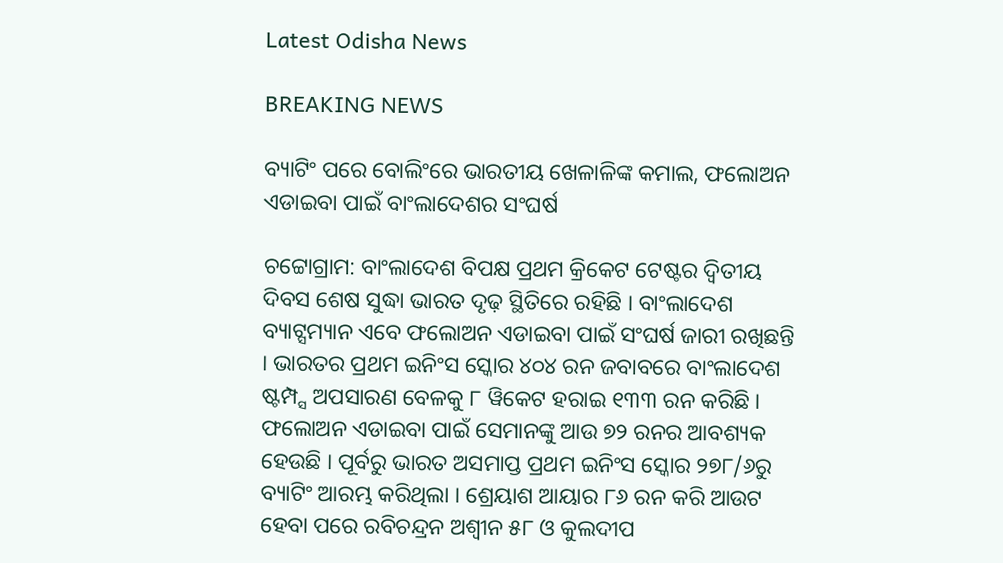Latest Odisha News

BREAKING NEWS

ବ୍ୟାଟିଂ ପରେ ବୋଲିଂରେ ଭାରତୀୟ ଖେଳାଳିଙ୍କ କମାଲ, ଫଲୋଅନ ଏଡାଇବା ପାଇଁ ବାଂଲାଦେଶର ସଂଘର୍ଷ

ଚଟ୍ଟୋଗ୍ରାମ: ବାଂଲାଦେଶ ବିପକ୍ଷ ପ୍ରଥମ କ୍ରିକେଟ ଟେଷ୍ଟର ଦ୍ୱିତୀୟ ଦିବସ ଶେଷ ସୁଦ୍ଧା ଭାରତ ଦୃଢ଼ ସ୍ଥିତିରେ ରହିଛି । ବାଂଲାଦେଶ ବ୍ୟାଟ୍ସମ୍ୟାନ ଏବେ ଫଲୋଅନ ଏଡାଇବା ପାଇଁ ସଂଘର୍ଷ ଜାରୀ ରଖିଛନ୍ତି । ଭାରତର ପ୍ରଥମ ଇନିଂସ ସ୍କୋର ୪୦୪ ରନ ଜବାବରେ ବାଂଲାଦେଶ ଷ୍ଟମ୍ପ୍ସ ଅପସାରଣ ବେଳକୁ ୮ ୱିକେଟ ହରାଇ ୧୩୩ ରନ କରିଛି । ଫଲୋଅନ ଏଡାଇବା ପାଇଁ ସେମାନଙ୍କୁ ଆଉ ୭୨ ରନର ଆବଶ୍ୟକ ହେଉଛି । ପୂର୍ବରୁ ଭାରତ ଅସମାପ୍ତ ପ୍ରଥମ ଇନିଂସ ସ୍କୋର ୨୭୮/୬ରୁ ବ୍ୟାଟିଂ ଆରମ୍ଭ କରିଥିଲା । ଶ୍ରେୟାଶ ଆୟାର ୮୬ ରନ କରି ଆଉଟ ହେବା ପରେ ରବିଚନ୍ଦ୍ରନ ଅଶ୍ୱୀନ ୫୮ ଓ କୁଲଦୀପ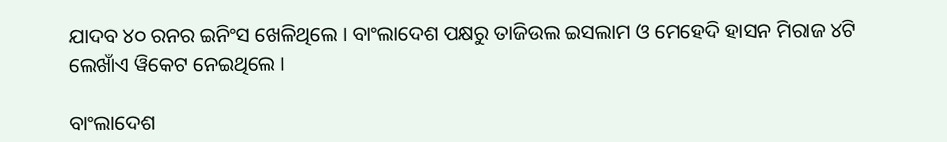ଯାଦବ ୪୦ ରନର ଇନିଂସ ଖେଳିଥିଲେ । ବାଂଲାଦେଶ ପକ୍ଷରୁ ତାଜିଉଲ ଇସଲାମ ଓ ମେହେଦି ହାସନ ମିରାଜ ୪ଟି ଲେଖାଁଏ ୱିକେଟ ନେଇଥିଲେ ।

ବାଂଲାଦେଶ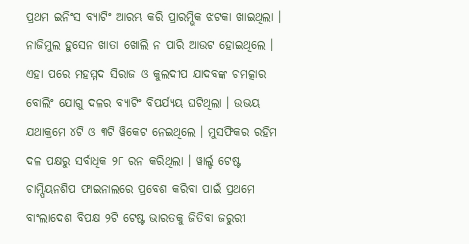ପ୍ରଥମ ଇନିଂସ ବ୍ୟାଟିଂ ଆରମ୍ଭ କରି ପ୍ରାରମ୍ଭିକ ଝଟକା ଖାଇଥିଲା । ନାଜିମୁଲ ହୁସେନ ଖାତା ଖୋଲି ନ ପାରି ଆଉଟ ହୋଇଥିଲେ । ଏହା ପରେ ମହମ୍ମଦ ସିରାଜ ଓ କୁଲଦୀପ ଯାଦବଙ୍କ ଚମତ୍କାର ବୋଲିଂ ଯୋଗୁ ଦଳର ବ୍ୟାଟିଂ ବିପର୍ଯ୍ୟୟ ଘଟିଥିଲା । ଉଭୟ ଯଥାକ୍ରମେ ୪ଟି ଓ ୩ଟି ୱିକେଟ ନେଇଥିଲେ । ମୁସଫିକର ରହିମ ଦଳ ପକ୍ଷରୁ ସର୍ବାଧିକ ୨୮ ରନ କରିଥିଲା । ୱାର୍ଲ୍ଡ ଟେଷ୍ଟ ଚାମ୍ପିୟନଶିପ ଫାଇନାଲରେ ପ୍ରବେଶ କରିବା ପାଇଁ ପ୍ରଥମେ ବାଂଲାଦେଶ ବିପକ୍ଷ ୨ଟି ଟେଷ୍ଟ ଭାରତକୁ ଜିତିବା ଜରୁରୀ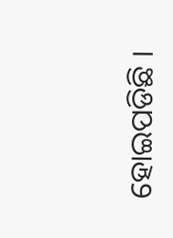ହୋଇପଡିଛି ।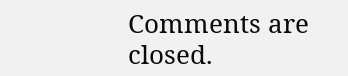Comments are closed.